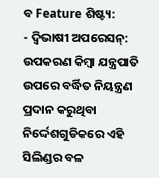ବ Feature ଶିଷ୍ଟ୍ୟ:
- ଦ୍ୱିଭାଷୀ ଅପରେସନ୍: ଉପକରଣ କିମ୍ବା ଯନ୍ତ୍ରପାତି ଉପରେ ବର୍ଦ୍ଧିତ ନିୟନ୍ତ୍ରଣ ପ୍ରଦାନ କରୁଥିବା ନିର୍ଦ୍ଦେଶଗୁଡିକରେ ଏହି ସିଲିଣ୍ଡର ବଳ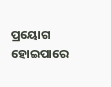ପ୍ରୟୋଗ ହୋଇପାରେ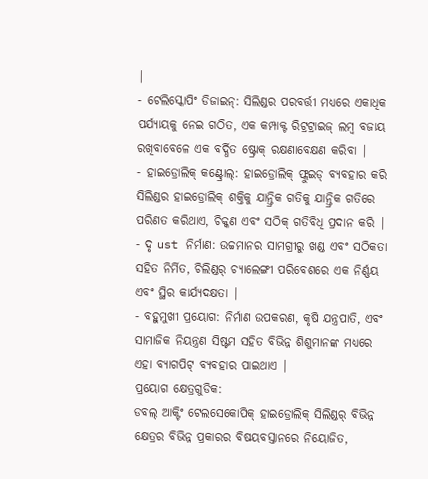|
- ଟେଲିସ୍କୋପିଂ ଡିଜାଇନ୍: ସିଲିଣ୍ଡର ପରବର୍ତ୍ତୀ ମଧ୍ୟରେ ଏକାଧିକ ପର୍ଯ୍ୟାୟକୁ ନେଇ ଗଠିତ, ଏକ କମ୍ପାକ୍ଟ ରିଟ୍ରଟ୍ରାଇଜ୍ ଲମ୍ବ ବଜାୟ ରଖିବାବେଳେ ଏକ ବର୍ଦ୍ଧିତ ଷ୍ଟ୍ରୋକ୍ ରକ୍ଷଣାବେକ୍ଷଣ କରିବା |
- ହାଇଡ୍ରୋଲିକ୍ କଣ୍ଟ୍ରୋଲ୍: ହାଇଡ୍ରୋଲିକ୍ ଫ୍ଲୁଇଡ୍ ବ୍ୟବହାର କରି ସିଲିଣ୍ଡର ହାଇଡ୍ରୋଲିକ୍ ଶକ୍ତିକୁ ଯାନ୍ତ୍ରିକ ଗତିକୁ ଯାନ୍ତ୍ରିକ ଗତିରେ ପରିଣତ କରିଥାଏ, ଚିକ୍କଣ ଏବଂ ସଠିକ୍ ଗତିବିଧି ପ୍ରଦାନ କରି |
- ଦୃ ust ନିର୍ମାଣ: ଉଚ୍ଚମାନର ସାମଗ୍ରୀରୁ ଖଣ୍ଡ ଏବଂ ସଠିକତା ସହିତ ନିର୍ମିତ, ଚିଲିଣ୍ଡର୍ ଚ୍ୟାଲେଙ୍ଗୀ ପରିବେଶରେ ଏକ ନିର୍ଣ୍ଣୟ ଏବଂ ସ୍ଥିର କାର୍ଯ୍ୟଦକ୍ଷତା |
- ବହୁମୁଖୀ ପ୍ରୟୋଗ: ନିର୍ମାଣ ଉପକରଣ, କୃଷି ଯନ୍ତ୍ରପାତି, ଏବଂ ସାମାଜିକ ନିୟନ୍ତ୍ରଣ ସିଷ୍ଟମ ସହିତ ବିଭିନ୍ନ ଶିଶୁମାନଙ୍କ ମଧ୍ୟରେ ଏହା ବ୍ୟାଗପିଟ୍ ବ୍ୟବହାର ପାଇଥାଏ |
ପ୍ରୟୋଗ କ୍ଷେତ୍ରଗୁଡିକ:
ଡବଲ୍ ଆକ୍ଟିଂ ଟେଲସେକୋପିକ୍ ହାଇଡ୍ରୋଲିକ୍ ସିଲିଣ୍ଡର୍ ବିଭିନ୍ନ କ୍ଷେତ୍ରର ବିଭିନ୍ନ ପ୍ରକାରର ବିଷୟବସ୍ତାନରେ ନିୟୋଜିତ,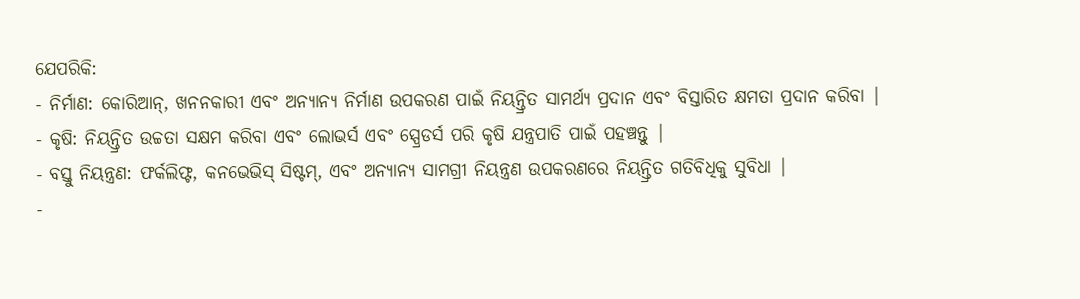ଯେପରିକି:
- ନିର୍ମାଣ: କୋରିଆନ୍, ଖନନକାରୀ ଏବଂ ଅନ୍ୟାନ୍ୟ ନିର୍ମାଣ ଉପକରଣ ପାଇଁ ନିୟନ୍ତ୍ରିତ ସାମର୍ଥ୍ୟ ପ୍ରଦାନ ଏବଂ ବିସ୍ତାରିତ କ୍ଷମତା ପ୍ରଦାନ କରିବା |
- କୃଷି: ନିୟନ୍ତ୍ରିତ ଉଚ୍ଚତା ସକ୍ଷମ କରିବା ଏବଂ ଲୋଭର୍ସ ଏବଂ ସ୍ପ୍ରେଡର୍ସ ପରି କୃଷି ଯନ୍ତ୍ରପାତି ପାଇଁ ପହଞ୍ଚନ୍ତୁ |
- ବସ୍ତୁ ନିୟନ୍ତ୍ରଣ: ଫର୍କଲିଫ୍ଟ, କନଭେଭିସ୍ ସିଷ୍ଟମ୍, ଏବଂ ଅନ୍ୟାନ୍ୟ ସାମଗ୍ରୀ ନିୟନ୍ତ୍ରଣ ଉପକରଣରେ ନିୟନ୍ତ୍ରିତ ଗତିବିଧିକୁ ସୁବିଧା |
-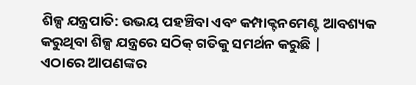ଶିଳ୍ପ ଯନ୍ତ୍ରପାତି: ଉଭୟ ପହଞ୍ଚିବା ଏବଂ କମ୍ପାକ୍ଟନମେଣ୍ଟ ଆବଶ୍ୟକ କରୁଥିବା ଶିଳ୍ପ ଯନ୍ତ୍ରରେ ସଠିକ୍ ଗତିକୁ ସମର୍ଥନ କରୁଛି |
ଏଠାରେ ଆପଣଙ୍କର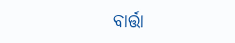ବାର୍ତ୍ତା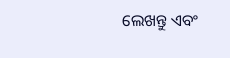ଲେଖନ୍ତୁ ଏବଂ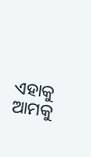ଏହାକୁ ଆମକୁ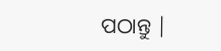ପଠାନ୍ତୁ |